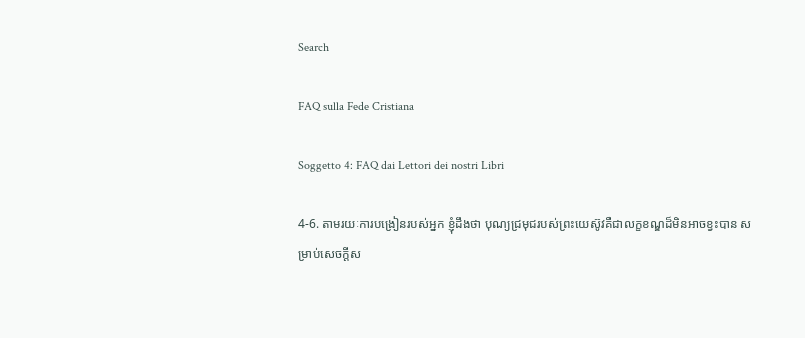Search

FAQ sulla Fede Cristiana

Soggetto 4: FAQ dai Lettori dei nostri Libri

4-6. តាមរយៈការបង្រៀនរបស់អ្នក ខ្ញុំដឹងថា បុណ្យជ្រមុជរបស់ព្រះយេស៊ូវគឺជាលក្ខខណ្ឌដ៏មិនអាចខ្វះបាន សម្រាប់សេចក្តីស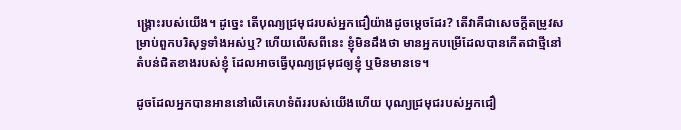ង្រ្គោះរបស់យើង។ ដូច្នេះ តើបុណ្យជ្រមុជរបស់អ្នកជឿយ៉ាងដូចម្តេចដែរ? តើវាគឺជាសេចក្តីតម្រូវសម្រាប់ពួកបរិសុទ្ធទាំងអស់ឬ? ហើយលើសពីនេះ ខ្ញុំមិនដឹងថា មានអ្នកបម្រើដែលបានកើតជាថ្មីនៅតំបន់ជិតខាងរបស់ខ្ញុំ ដែលអាចធ្វើបុណ្យជ្រមុជឲ្យខ្ញុំ ឬមិនមានទេ។

ដូចដែលអ្នកបានអាននៅលើគេហទំព័ររបស់យើងហើយ បុណ្យជ្រមុជរបស់អ្នកជឿ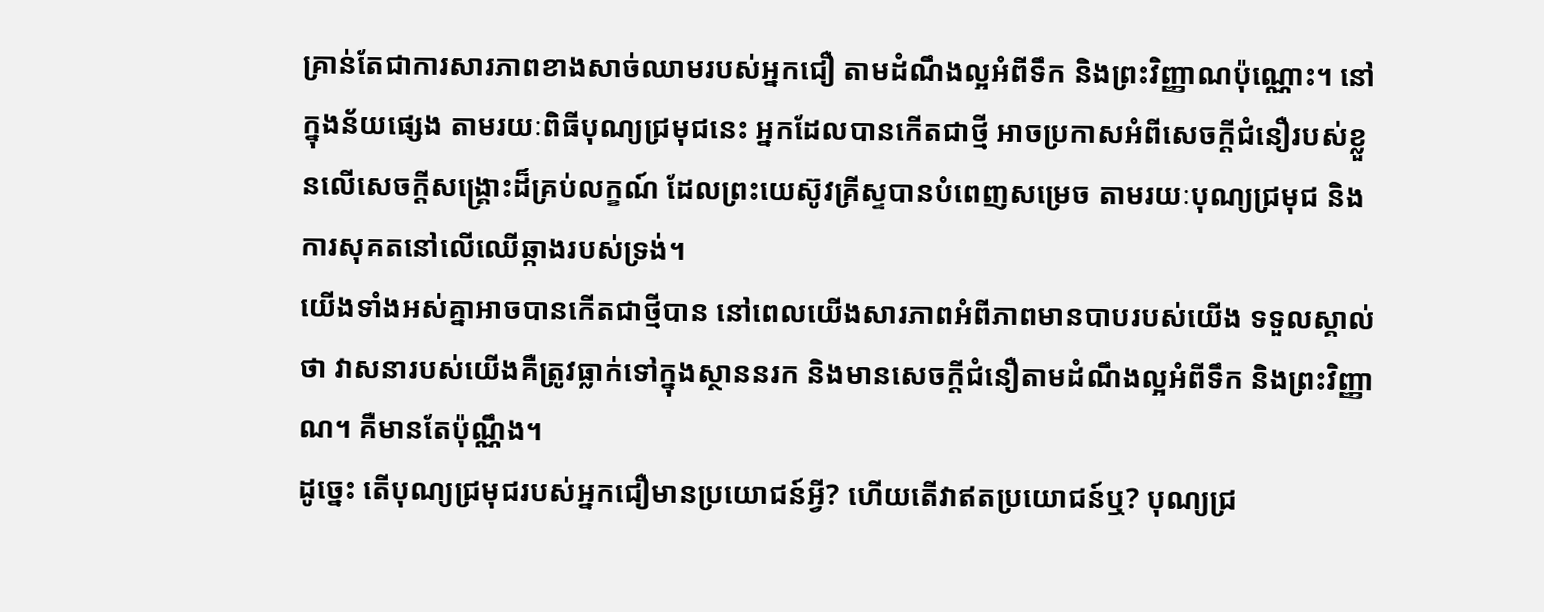គ្រាន់តែជាការសារភាពខាងសាច់ឈាមរបស់អ្នកជឿ តាមដំណឹងល្អអំពីទឹក និងព្រះវិញ្ញាណប៉ុណ្ណោះ។ នៅក្នុងន័យផ្សេង តាមរយៈពិធីបុណ្យជ្រមុជនេះ អ្នកដែលបានកើតជាថ្មី អាចប្រកាសអំពីសេចក្តីជំនឿរបស់ខ្លួនលើសេចក្តីសង្រ្គោះដ៏គ្រប់លក្ខណ៍ ដែលព្រះយេស៊ូវគ្រីស្ទបានបំពេញសម្រេច តាមរយៈបុណ្យជ្រមុជ និងការសុគតនៅលើឈើឆ្កាងរបស់ទ្រង់។
យើងទាំងអស់គ្នាអាចបានកើតជាថ្មីបាន នៅពេលយើងសារភាពអំពីភាពមានបាបរបស់យើង ទទួលស្គាល់ថា វាសនារបស់យើងគឺត្រូវធ្លាក់ទៅក្នុងស្ថាននរក និងមានសេចក្តីជំនឿតាមដំណឹងល្អអំពីទឹក និងព្រះវិញ្ញាណ។ គឺមានតែប៉ុណ្ណឹង។
ដូច្នេះ តើបុណ្យជ្រមុជរបស់អ្នកជឿមានប្រយោជន៍អ្វី? ហើយតើវាឥតប្រយោជន៍ឬ? បុណ្យជ្រ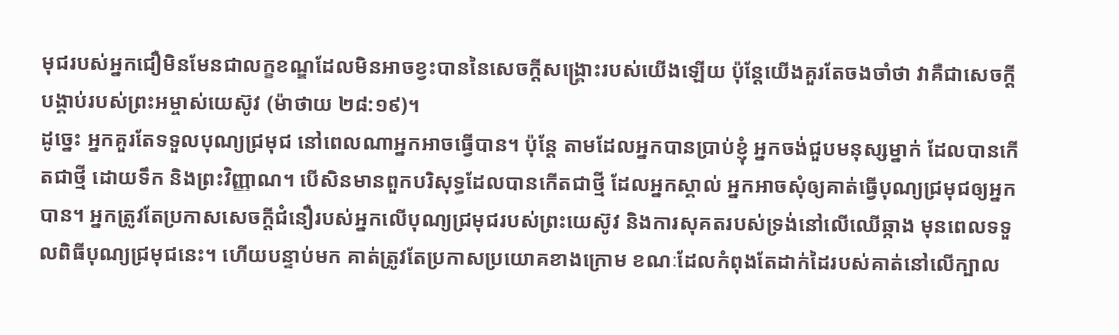មុជរបស់អ្នកជឿមិនមែនជាលក្ខខណ្ឌដែលមិនអាចខ្វះបាននៃសេចក្តីសង្រ្គោះរបស់យើងឡើយ ប៉ុន្តែយើងគួរតែចងចាំថា វាគឺជាសេចក្តីបង្គាប់របស់ព្រះអម្ចាស់យេស៊ូវ (ម៉ាថាយ ២៨:១៩)។
ដូច្នេះ អ្នកគួរតែទទួលបុណ្យជ្រមុជ នៅពេលណាអ្នកអាចធ្វើបាន។ ប៉ុន្តែ តាមដែលអ្នកបានប្រាប់ខ្ញុំ អ្នកចង់ជួបមនុស្សម្នាក់ ដែលបានកើតជាថ្មី ដោយទឹក និងព្រះវិញ្ញាណ។ បើសិនមានពួកបរិសុទ្ធដែលបានកើតជាថ្មី ដែលអ្នកស្គាល់ អ្នកអាចសុំឲ្យគាត់ធ្វើបុណ្យជ្រមុជឲ្យអ្នកបាន។ អ្នកត្រូវតែប្រកាសសេចក្តីជំនឿរបស់អ្នកលើបុណ្យជ្រមុជរបស់ព្រះយេស៊ូវ និងការសុគតរបស់ទ្រង់នៅលើឈើឆ្កាង មុនពេលទទួលពិធីបុណ្យជ្រមុជនេះ។ ហើយបន្ទាប់មក គាត់ត្រូវតែប្រកាសប្រយោគខាងក្រោម ខណៈដែលកំពុងតែដាក់ដៃរបស់គាត់នៅលើក្បាល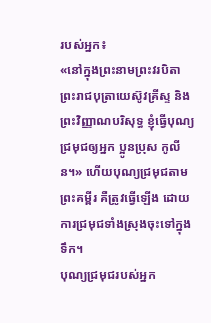របស់អ្នក៖
«នៅក្នុងព្រះនាមព្រះវរបិតា ព្រះរាជបុត្រាយេស៊ូវគ្រីស្ទ និងព្រះវិញ្ញាណបរិសុទ្ធ ខ្ញុំធ្វើបុណ្យជ្រមុជឲ្យអ្នក ប្អូនប្រុស កូលីន។» ហើយបុណ្យជ្រមុជតាមព្រះគម្ពីរ គឺត្រូវធ្វើឡើង ដោយការជ្រមុជទាំងស្រុងចុះទៅក្នុងទឹក។
បុណ្យជ្រមុជរបស់អ្នក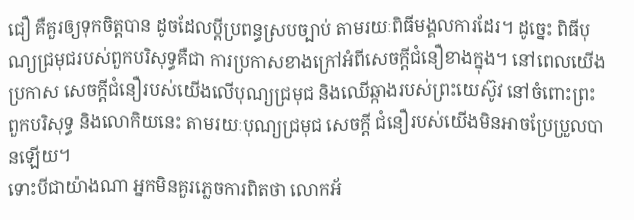ជឿ គឺគួរឲ្យទុកចិត្តបាន ដូចដែលប្តីប្រពន្ធស្របច្បាប់ តាមរយៈពិធីមង្គលការដែរ។ ដូច្នេះ ពិធីបុណ្យជ្រមុជរបស់ពួកបរិសុទ្ធគឺជា ការប្រកាសខាងក្រៅអំពីសេចក្តីជំនឿខាងក្នុង។ នៅពេលយើងប្រកាស សេចក្តីជំនឿរបស់យើងលើបុណ្យជ្រមុជ និងឈើឆ្កាងរបស់ព្រះយេស៊ូវ នៅចំពោះព្រះ ពួកបរិសុទ្ធ និងលោកិយនេះ តាមរយៈបុណ្យជ្រមុជ សេចក្តី ជំនឿរបស់យើងមិនអាចប្រែប្រួលបានឡើយ។
ទោះបីជាយ៉ាងណា អ្នកមិនគួរភ្លេចការពិតថា លោកអ័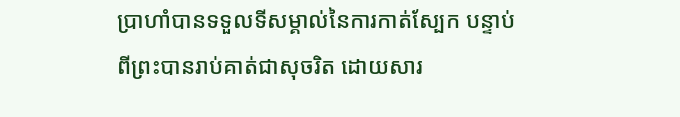ប្រាហាំបានទទួលទីសម្គាល់នៃការកាត់ស្បែក បន្ទាប់ពីព្រះបានរាប់គាត់ជាសុចរិត ដោយសារ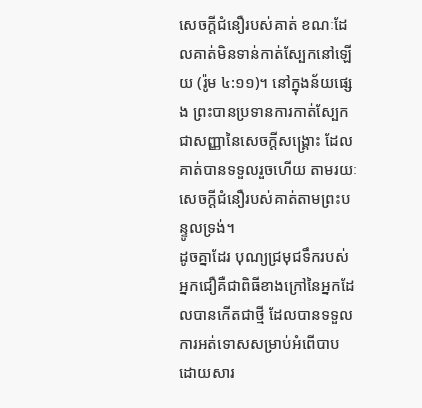សេចក្តីជំនឿរបស់គាត់ ខណៈដែលគាត់មិនទាន់កាត់ស្បែកនៅឡើយ (រ៉ូម ៤:១១)។ នៅក្នុងន័យផ្សេង ព្រះបានប្រទានការកាត់ស្បែកជាសញ្ញានៃសេចក្តីសង្រ្គោះ ដែលគាត់បានទទួលរួចហើយ តាមរយៈសេចក្តីជំនឿរបស់គាត់តាមព្រះបន្ទូលទ្រង់។
ដូចគ្នាដែរ បុណ្យជ្រមុជទឹករបស់អ្នកជឿគឺជាពិធីខាងក្រៅនៃអ្នកដែលបានកើតជាថ្មី ដែលបានទទួលការអត់ទោសសម្រាប់អំពើបាប ដោយសារ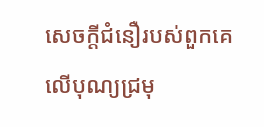សេចក្តីជំនឿរបស់ពួកគេលើបុណ្យជ្រមុ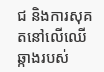ជ និងការសុគតនៅលើឈើឆ្កាងរបស់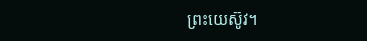ព្រះយេស៊ូវ។